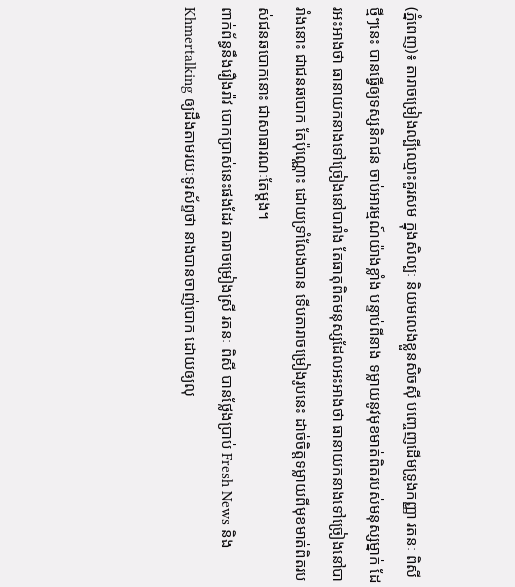(ភ្នំពេញ)៖ តារាចម្រៀងល្បីឈ្មោះគួរសម ក្នុងសិល្បៈ និយមលេងខ្លួនសិចស៊ី បញ្ចេញដើមទ្រូងកញ្ញា រតនៈ ពិសី ថ្មីៗនេះ បានធ្វើឲ្យទស្សនិកជន ចាប់អារម្មណ៍យ៉ាងខ្លាំង បន្ទាប់ពីនាង ទម្លាយនូវមុខមាត់ពិតរបស់មនុស្សម្នាក់ ដែរអះអាងថា ធានាយកនាងទៅច្រៀងនៅបារាំង តែធាតុពិតមនុស្សដែលអះអាងថា ធានាយកនាងទៅច្រៀងនៅបារាំងនោះ ជាជនឆបោក តែប៉ុណ្ណោះ ដោយទ្រាំលែងបាន ទើបតារាចម្រៀងរូបនេះ ដាច់ចិត្តទម្លាយពីមុខមាត់ពិតរបស់ជនឆបោកនោះ ជាសាធារណៈតែម្ដង។
ពាក់ព័ន្ធនឹងរឿងរ៉ាវ បោកប្រាស់នេះផងដែរ តារាចម្រៀងស្រី រតនៈ ពិសី បានថ្លែងប្រាប់ Fresh News និង Khmertalking ឲ្យដឹងតាមរយៈទូរស័ព្ទថា នាងបានចាញ់បោក ដោយឲ្យលុ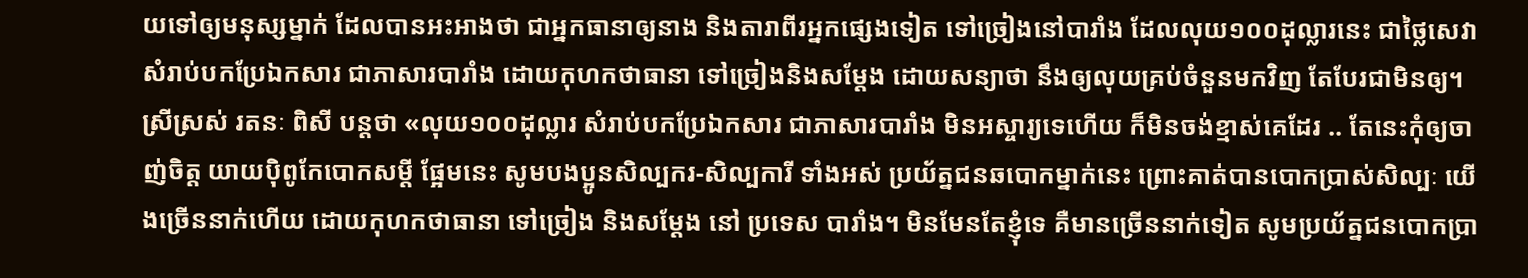យទៅឲ្យមនុស្សម្នាក់ ដែលបានអះអាងថា ជាអ្នកធានាឲ្យនាង និងតារាពីរអ្នកផ្សេងទៀត ទៅច្រៀងនៅបារាំង ដែលលុយ១០០ដុល្លារនេះ ជាថ្លៃសេវាសំរាប់បកប្រែឯកសារ ជាភាសារបារាំង ដោយកុហកថាធានា ទៅច្រៀងនិងសម្ដែង ដោយសន្យាថា នឹងឲ្យលុយគ្រប់ចំនួនមកវិញ តែបែរជាមិនឲ្យ។
ស្រីស្រស់ រតនៈ ពិសី បន្តថា «លុយ១០០ដុល្លារ សំរាប់បកប្រែឯកសារ ជាភាសារបារាំង មិនអស្ចារ្យទេហើយ ក៏មិនចង់ខ្មាស់គេដែរ .. តែនេះកុំឲ្យចាញ់ចិត្ដ យាយប៉ិពូកែបោកសម្ដី ផ្អែមនេះ សូមបងប្អូនសិល្បករ-សិល្បការី ទាំងអស់ ប្រយ័ត្នជនឆបោកម្នាក់នេះ ព្រោះគាត់បានបោកប្រាស់សិល្បៈ យើងច្រើននាក់ហើយ ដោយកុហកថាធានា ទៅច្រៀង និងសម្ដែង នៅ ប្រទេស បារាំង។ មិនមែនតែខ្ញុំទេ គឺមានច្រើននាក់ទៀត សូមប្រយ័ត្នជនបោកប្រា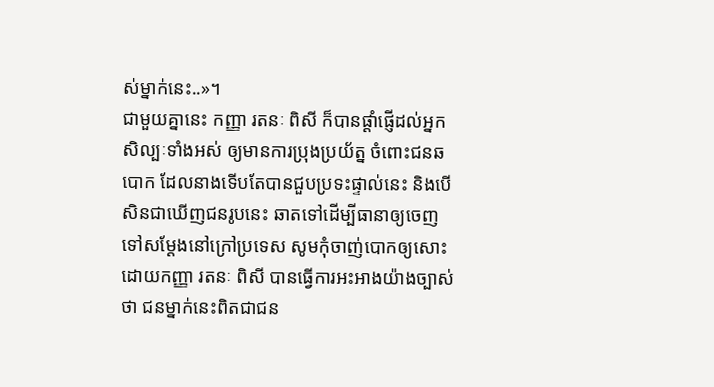ស់ម្នាក់នេះ..»។
ជាមួយគ្នានេះ កញ្ញា រតនៈ ពិសី ក៏បានផ្ដាំផ្ញើដល់អ្នកសិល្បៈទាំងអស់ ឲ្យមានការប្រុងប្រយ័ត្ន ចំពោះជនឆបោក ដែលនាងទើបតែបានជួបប្រទះផ្ទាល់នេះ និងបើសិនជាឃើញជនរូបនេះ ឆាតទៅដើម្បីធានាឲ្យចេញទៅសម្ដែងនៅក្រៅប្រទេស សូមកុំចាញ់បោកឲ្យសោះ ដោយកញ្ញា រតនៈ ពិសី បានធ្វើការអះអាងយ៉ាងច្បាស់ថា ជនម្នាក់នេះពិតជាជន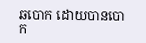ឆបោក ដោយបានបោក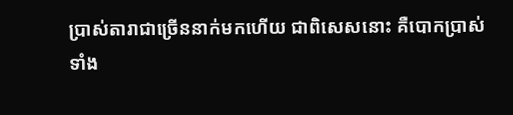ប្រាស់តារាជាច្រើននាក់មកហើយ ជាពិសេសនោះ គឺបោកប្រាស់ទាំង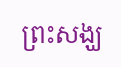ព្រះសង្ឃ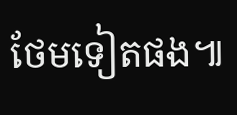ថែមទៀតផង៕